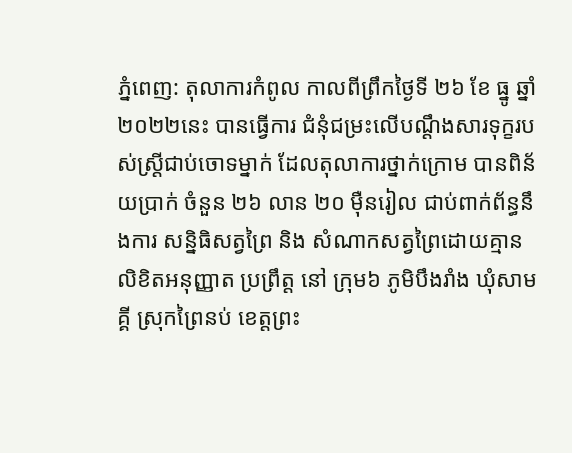ភ្នំពេញ: តុលាការកំពូល កាលពីព្រឹកថ្ងៃទី ២៦ ខែ ធ្នូ ឆ្នាំ ២០២២នេះ បានធ្វើការ ជំនុំជម្រះលើបណ្ដឹងសារទុក្ខរបស់ស្រ្តីជាប់ចោទម្នាក់ ដែលតុលាការថ្នាក់ក្រោម បានពិន័យប្រាក់ ចំនួន ២៦ លាន ២០ ម៉ឺនរៀល ជាប់ពាក់ព័ន្ធនឹងការ សន្និធិសត្វព្រៃ និង សំណាកសត្វព្រៃដោយគ្មាន លិខិតអនុញ្ញាត ប្រព្រឹត្ត នៅ ក្រុម៦ ភូមិបឹងរាំង ឃុំសាមគ្គី ស្រុកព្រៃនប់ ខេត្តព្រះ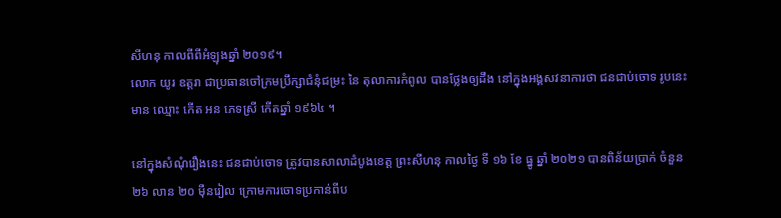សីហនុ កាលពីពីអំឡុងឆ្នាំ ២០១៩។
លោក យូរ ឧត្តរា ជាប្រធានចៅក្រមប្រឹក្សាជំនុំជម្រះ នៃ តុលាការកំពូល បានថ្លែងឲ្យដឹង នៅក្នុងអង្គសវនាការថា ជនជាប់ចោទ រូបនេះ មាន ឈ្មោះ កើត អន ភេទស្រី កើតឆ្នាំ ១៩៦៤ ។

នៅក្នុងសំណុំរឿងនេះ ជនជាប់ចោទ ត្រូវបានសាលាដំបូងខេត្ត ព្រះសីហនុ កាលថ្ងៃ ទី ១៦ ខែ ធ្នូ ឆ្នាំ ២០២១ បានពិន័យប្រាក់ ចំនួន ២៦ លាន ២០ មុឺនរៀល ក្រោមការចោទប្រកាន់ពីប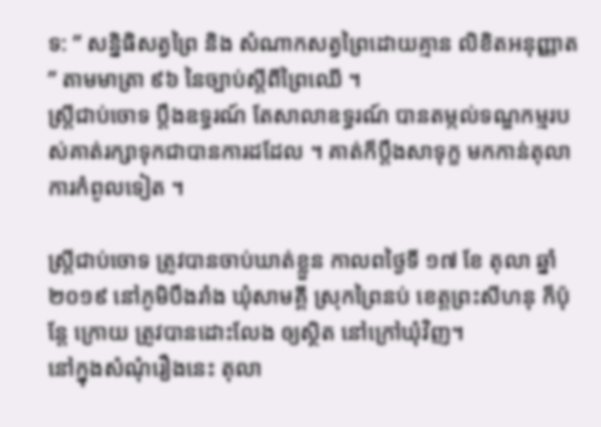ទ: ” សន្និធិសត្វព្រៃ និង សំណាកសត្វព្រៃដោយគ្មាន លិខិតអនុញ្ញាត ” តាមមាត្រា ៩៦ នៃច្បាប់ស្តីពីព្រៃឈើ ។
ស្រ្តីជាប់ចោទ ប្តឹងឧទ្ធរណ៍ តែសាលាឧទ្ធរណ៍ បានតម្កល់ទណ្ឌកម្មរបស់គាត់រក្សាទុកជាបានការដដែល ។ គាត់ក៏ប្តឹងសាទុក្ខ មកកាន់តុលាការកំពូលទៀត ។

ស្រ្តីជាប់ចោទ ត្រូវបានចាប់ឃាត់ខ្លួន កាលពថ្ងៃទី ១៧ ខែ តុលា ឆ្នាំ ២០១៩ នៅភូមិបឹងរាំង ឃុំសាមគ្គី ស្រុកព្រៃនប់ ខេត្តព្រះសីហនុ ក៏ប៉ុន្តែ ក្រោយ ត្រូវបានដោះលែង ឲ្យស្ថិត នៅក្រៅឃុំវិញ។
នៅក្នុងសំណុំរឿងនេះ តុលា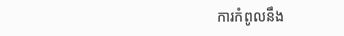ការកំពូលនឹង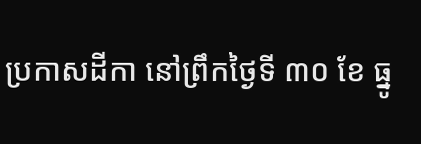ប្រកាសដីកា នៅព្រឹកថ្ងៃទី ៣០ ខែ ធ្នូ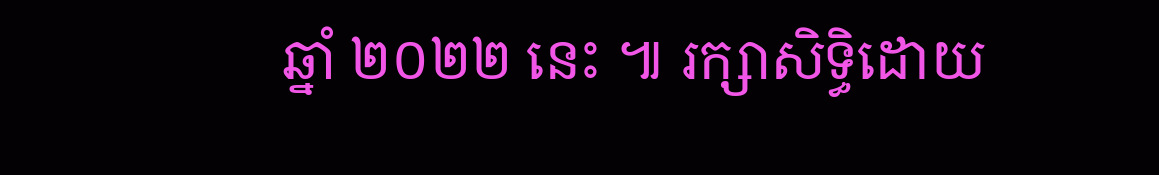ឆ្នាំ ២០២២ នេះ ៕ រក្សាសិទ្ធិដោយ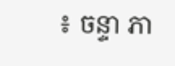៖ ចន្ទា ភា